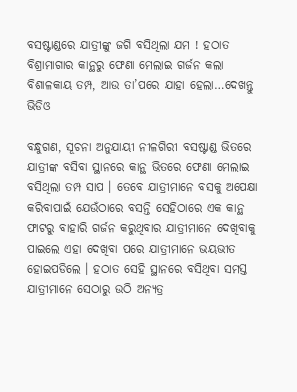ବସଷ୍ଟାଣ୍ଡରେ ଯାତ୍ରୀଙ୍କୁ ଜଗି ବସିଥିଲା ଯମ ! ହଠାତ ବିଶ୍ରାମାଗାର କାନ୍ଥରୁ ଫେଣା ମେଲାଇ ଗର୍ଜନ କଲା ବିଶାଳକାୟ ତମ୍ପ, ଆଉ ତା’ପରେ ଯାହା ହେଲା…ଦେଖନ୍ତୁ ଭିଡିଓ

ବନ୍ଧୁଗଣ, ସୂଚନା ଅନୁଯାୟୀ ନୀଳଗିରୀ ବସଷ୍ଟାଣ୍ଡ ଭିତରେ ଯାତ୍ରୀଙ୍କ ବସିବା ସ୍ଥାନରେ କାନ୍ଥ ଭିତରେ ଫେଣା ମେଲାଇ ବସିଥିଲା ତମ୍ପ ସାପ । ତେବେ ଯାତ୍ରୀମାନେ ବସକୁ ଅପେକ୍ଷା କରିବାପାଇଁ ଯେଉଁଠାରେ ବସନ୍ତି ସେହିଠାରେ ଏକ କାନ୍ଥ ଫାଟରୁ ବାହାରି ଗର୍ଜନ କରୁଥିବାର ଯାତ୍ରୀମାନେ ଦେଖିବାକୁ ପାଇଲେ ଏହା ଦେଖିବା ପରେ ଯାତ୍ରୀମାନେ ଭୟଭୀତ ହୋଇପଡିଲେ । ହଠାତ ସେହି ସ୍ଥାନରେ ବସିଥିବା ସମସ୍ତ ଯାତ୍ରୀମାନେ ସେଠାରୁ ଉଠି ଅନ୍ୟତ୍ର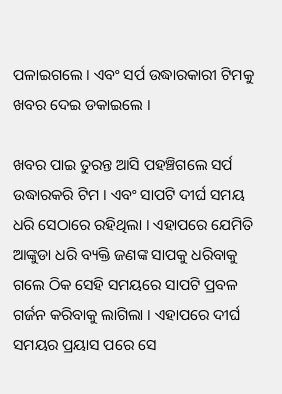ପଳାଇଗଲେ । ଏବଂ ସର୍ପ ଉଦ୍ଧାରକାରୀ ଟିମକୁ ଖବର ଦେଇ ଡକାଇଲେ ।

ଖବର ପାଇ ତୁରନ୍ତ ଆସି ପହଞ୍ଚିଗଲେ ସର୍ପ ଉଦ୍ଧାରକରି ଟିମ । ଏବଂ ସାପଟି ଦୀର୍ଘ ସମୟ ଧରି ସେଠାରେ ରହିଥିଲା । ଏହାପରେ ଯେମିତି ଆଙ୍କୁଡା ଧରି ବ୍ୟକ୍ତି ଜଣଙ୍କ ସାପକୁ ଧରିବାକୁ ଗଲେ ଠିକ ସେହି ସମୟରେ ସାପଟି ପ୍ରବଳ ଗର୍ଜନ କରିବାକୁ ଲାଗିଲା । ଏହାପରେ ଦୀର୍ଘ ସମୟର ପ୍ରୟାସ ପରେ ସେ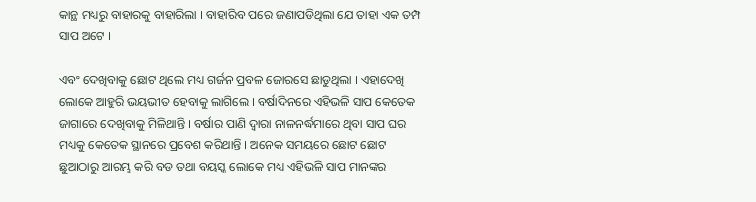କାନ୍ଥ ମଧ୍ୟରୁ ବାହାରକୁ ବାହାରିଲା । ବାହାରିବ ପରେ ଜଣାପଡିଥିଲା ଯେ ତାହା ଏକ ତମ୍ପ ସାପ ଅଟେ ।

ଏବଂ ଦେଖିବାକୁ ଛୋଟ ଥିଲେ ମଧ୍ୟ ଗର୍ଜନ ପ୍ରବଳ ଜୋରସେ ଛାଡୁଥିଲା । ଏହାଦେଖି ଲୋକେ ଆହୁରି ଭୟଭୀତ ହେବାକୁ ଲାଗିଲେ । ବର୍ଷାଦିନରେ ଏହିଭଳି ସାପ କେତେକ ଜାଗାରେ ଦେଖିବାକୁ ମିଳିଥାନ୍ତି । ବର୍ଷାର ପାଣି ଦ୍ଵାରା ନାଳନର୍ଦ୍ଧମାରେ ଥିବା ସାପ ଘର ମଧ୍ୟକୁ କେତେକ ସ୍ଥାନରେ ପ୍ରବେଶ କରିଥାନ୍ତି । ଅନେକ ସମୟରେ ଛୋଟ ଛୋଟ ଛୁଆଠାରୁ ଆରମ୍ଭ କରି ବଡ ତଥା ବୟସ୍କ ଲୋକେ ମଧ୍ୟ ଏହିଭଳି ସାପ ମାନଙ୍କର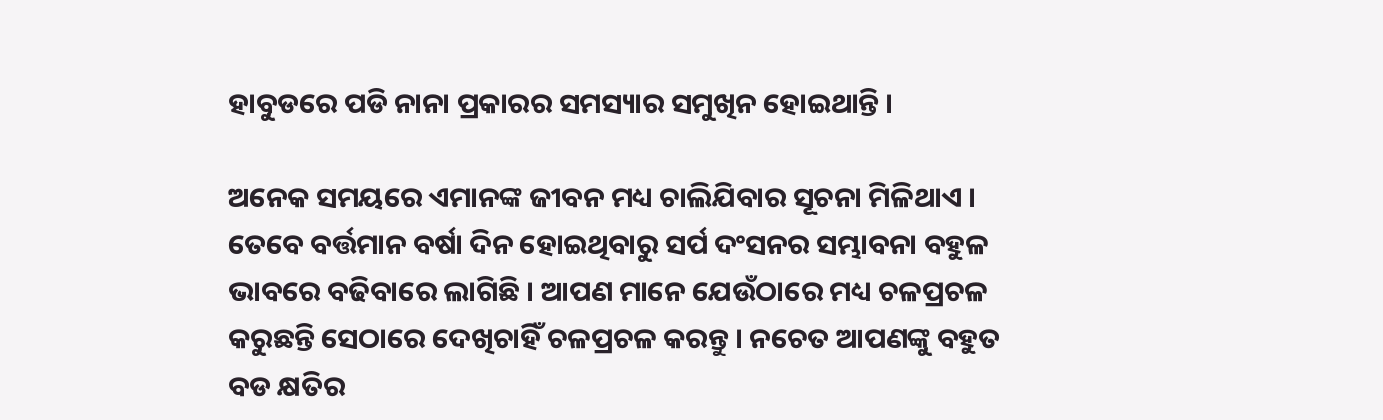ହାବୁଡରେ ପଡି ନାନା ପ୍ରକାରର ସମସ୍ୟାର ସମୁଖିନ ହୋଇଥାନ୍ତି ।

ଅନେକ ସମୟରେ ଏମାନଙ୍କ ଜୀବନ ମଧ୍ୟ ଚାଲିଯିବାର ସୂଚନା ମିଳିଥାଏ । ତେବେ ବର୍ତ୍ତମାନ ବର୍ଷା ଦିନ ହୋଇଥିବାରୁ ସର୍ପ ଦଂସନର ସମ୍ଭାବନା ବହୁଳ ଭାବରେ ବଢିବାରେ ଲାଗିଛି । ଆପଣ ମାନେ ଯେଉଁଠାରେ ମଧ୍ୟ ଚଳପ୍ରଚଳ କରୁଛନ୍ତି ସେଠାରେ ଦେଖିଚାହିଁ ଚଳପ୍ରଚଳ କରନ୍ତୁ । ନଚେତ ଆପଣଙ୍କୁ ବହୁତ ବଡ କ୍ଷତିର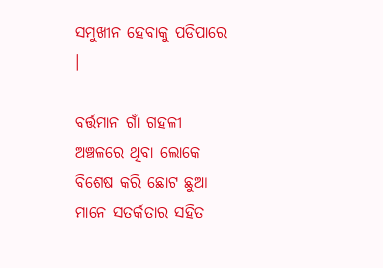ସମୁଖୀନ ହେବାକୁ ପଡିପାରେ ।

ବର୍ତ୍ତମାନ ଗାଁ ଗହଳୀ ଅଞ୍ଚଳରେ ଥିବା ଲୋକେ ବିଶେଷ କରି ଛୋଟ ଛୁଆ ମାନେ ସତର୍କତାର ସହିତ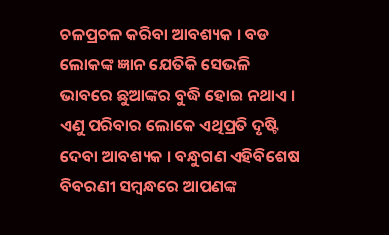ଚଳପ୍ରଚଳ କରିବା ଆବଶ୍ୟକ । ବଡ ଲୋକଙ୍କ ଜ୍ଞାନ ଯେତିକି ସେଭଳି ଭାବରେ ଛୁଆଙ୍କର ବୁଦ୍ଧି ହୋଇ ନଥାଏ । ଏଣୁ ପରିବାର ଲୋକେ ଏଥିପ୍ରତି ଦୃଷ୍ଟି ଦେବା ଆବଶ୍ୟକ । ବନ୍ଧୁଗଣ ଏହିବିଶେଷ ବିବରଣୀ ସମ୍ବନ୍ଧରେ ଆପଣଙ୍କ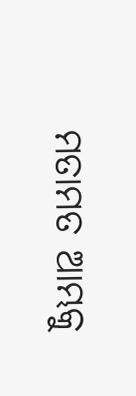ମତାମତ ଆମ୍ଭକୁ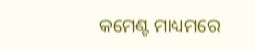କମେଣ୍ଟ ମାଧ୍ୟମରେ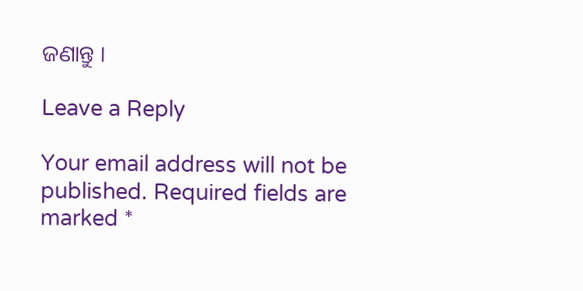ଜଣାନ୍ତୁ ।

Leave a Reply

Your email address will not be published. Required fields are marked *